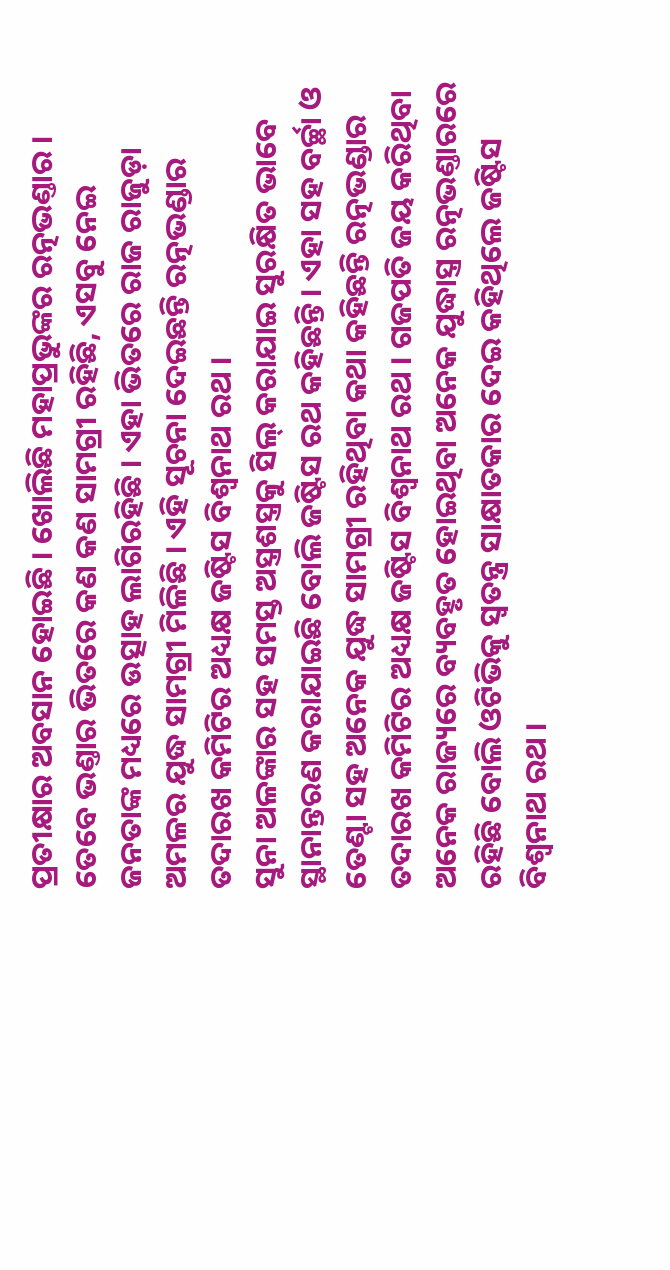ପ୍ରତୀକ୍ଷାର ଅବସାନ ହୋଇଛି । ଖୋଲିଛି ମହାପ୍ରଭୁଙ୍କର ରତ୍ନଭଣ୍ତାର । ତେବେ ଭଣ୍ତାର ଭିତରେ କଣ କଣ ସାମଗ୍ରୀ ରହିଛି, ଏସବୁ ନେଇ ଜନତାଙ୍କ ମଧ୍ୟରେ ଉତ୍ସାହ ଲାଗିରହିଛି । ଏହା ଭିତରେ ରାଜ ରାଜୁଡ଼ା ଅମଳର ଯୁଦ୍ଧ ସାମଗ୍ରୀ ମିଳିଛି । ଏହି ସୂଚନା ଦେଇଛନ୍ତି ରତ୍ନଭଣ୍ଡାର ତଦାରଖ କମିଟିର ଅଧ୍ୟକ୍ଷ ଜଷ୍ଟିସ ବିଶ୍ୱନାଥ ରଥ ।
ସୁନା ଅଳଙ୍କାର ସହ ସମସ୍ତ ଅସ୍ତ୍ରଶସ୍ତ୍ରକୁ ସିଲ୍ କରାଯାଇ ସୁରକ୍ଷିତ ଭାବେ ସ୍ଥାନାନ୍ତରଣ କରାଯାଇଛି ବୋଲି ଜଷ୍ଟିସ ରଥ କହିଛନ୍ତି । ଏହା ସହ ବର୍ଚ୍ଛା ଓ ତେଣ୍ଟା ସହ ଅନେକ ଯୁଦ୍ଧ ସାମଗ୍ରୀ ରହିଥିବା କଥା କହିଛନ୍ତି ରତ୍ନଭଣ୍ଡାର ତଦାରଖ କମିଟିର ଅଧ୍ୟକ୍ଷ ଜଷ୍ଟିସ ବିଶ୍ୱନାଥ ରଥ । ଗଜପତି ଜୟ କରିଥିବା ଅନେକ ରାଜ୍ୟରେ ବ୍ୟବହୃତ ହୋଇଥିବା ଅନେକ ଯୁଦ୍ଧାସ୍ତ୍ର ରତ୍ନଭଣ୍ତାରରେ ରହିଛି ବୋଲି ଓଟିଭିକୁ ସ୍ୱତନ୍ତ୍ର ସାକ୍ଷାତକାର ଦେଇ କହିଥିଲେ ଜଷ୍ଟିସ ବିଶ୍ୱନାଥ ରଥ ।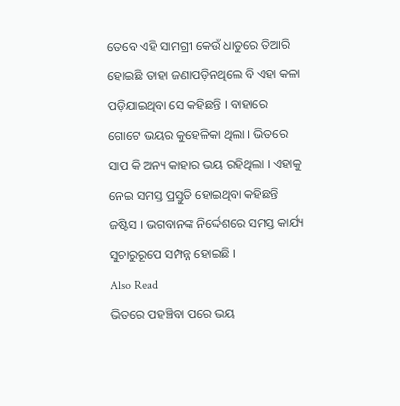ତେବେ ଏହି ସାମଗ୍ରୀ କେଉଁ ଧାତୁରେ ତିଆରି ହୋଇଛି ତାହା ଜଣାପଡ଼ିନଥିଲେ ବି ଏହା କଳା ପଡ଼ିଯାଇଥିବା ସେ କହିଛନ୍ତି । ବାହାରେ ଗୋଟେ ଭୟର କୁହେଳିକା ଥିଲା । ଭିତରେ ସାପ କି ଅନ୍ୟ କାହାର ଭୟ ରହିଥିଲା । ଏହାକୁ ନେଇ ସମସ୍ତ ପ୍ରସ୍ତୁତି ହୋଇଥିବା କହିଛନ୍ତି ଜଷ୍ଟିସ । ଭଗବାନଙ୍କ ନିର୍ଦ୍ଦେଶରେ ସମସ୍ତ କାର୍ଯ୍ୟ ସୁଚାରୁରୂପେ ସମ୍ପନ୍ନ ହୋଇଛି ।
Also Read
ଭିତରେ ପହଞ୍ଚିବା ପରେ ଭୟ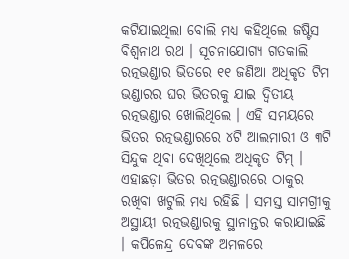କଟିଯାଇଥିଲା ବୋଲି ମଧ୍ୟ କହିଥିଲେ ଜଷ୍ଟିସ ବିଶ୍ୱନାଥ ରଥ । ସୂଚନାଯୋଗ୍ୟ ଗତକାଲି ରତ୍ନଭଣ୍ଡାର ଭିତରେ ୧୧ ଜଣିଆ ଅଧିକୃତ ଟିମ ଭଣ୍ଡାରର ଘର ଭିତରକୁ ଯାଇ ଦ୍ୱିତୀୟ ରତ୍ନଭଣ୍ଡାର ଖୋଲିଥିଲେ । ଏହି ସମୟରେ ଭିତର ରତ୍ନଭଣ୍ଡାରରେ ୪ଟି ଆଲମାରୀ ଓ ୩ଟି ସିନ୍ଦୁକ ଥିବା ଦେଖିଥିଲେ ଅଧିକୃତ ଟିମ୍ ।
ଏହାଛଡ଼ା ଭିତର ରତ୍ନଭଣ୍ଡାରରେ ଠାକୁର ରଖିବା ଖଟୁଲି ମଧ୍ୟ ରହିଛି । ସମସ୍ତ ସାମଗ୍ରୀକୁ ଅସ୍ଥାୟୀ ରତ୍ନଭଣ୍ଡାରକୁ ସ୍ଥାନାନ୍ତର କରାଯାଇଛି । କପିଳେନ୍ଦ୍ର ଦେବଙ୍କ ଅମଳରେ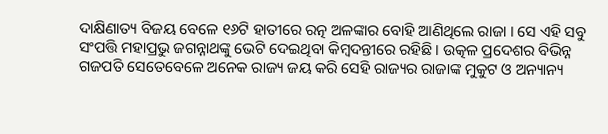ଦାକ୍ଷିଣାତ୍ୟ ବିଜୟ ବେଳେ ୧୬ଟି ହାତୀରେ ରତ୍ନ ଅଳଙ୍କାର ବୋହି ଆଣିଥିଲେ ରାଜା । ସେ ଏହି ସବୁ ସଂପତ୍ତି ମହାପ୍ରଭୁ ଜଗନ୍ନାଥଙ୍କୁ ଭେଟି ଦେଇଥିବା କିମ୍ବଦନ୍ତୀରେ ରହିଛି । ଉତ୍କଳ ପ୍ରଦେଶର ବିଭିନ୍ନ ଗଜପତି ସେତେବେଳେ ଅନେକ ରାଜ୍ୟ ଜୟ କରି ସେହି ରାଜ୍ୟର ରାଜାଙ୍କ ମୁକୁଟ ଓ ଅନ୍ୟାନ୍ୟ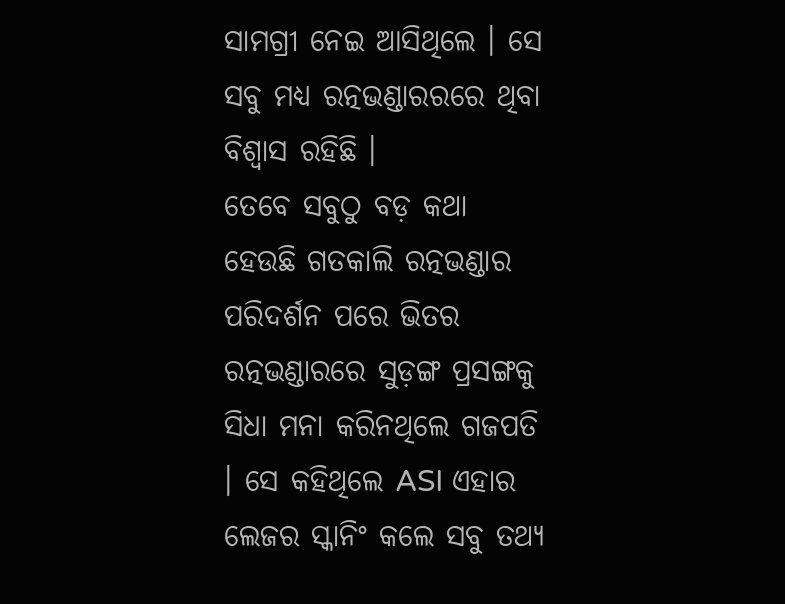ସାମଗ୍ରୀ ନେଇ ଆସିଥିଲେ । ସେ ସବୁ ମଧ୍ୟ ରତ୍ନଭଣ୍ଡାରରରେ ଥିବା ବିଶ୍ୱାସ ରହିଛି ।
ତେବେ ସବୁଠୁ ବଡ଼ କଥା ହେଉଛି ଗତକାଲି ରତ୍ନଭଣ୍ଡାର ପରିଦର୍ଶନ ପରେ ଭିତର ରତ୍ନଭଣ୍ଡାରରେ ସୁଡ଼ଙ୍ଗ ପ୍ରସଙ୍ଗକୁ ସିଧା ମନା କରିନଥିଲେ ଗଜପତି । ସେ କହିଥିଲେ ASI ଏହାର ଲେଜର ସ୍କାନିଂ କଲେ ସବୁ ତଥ୍ୟ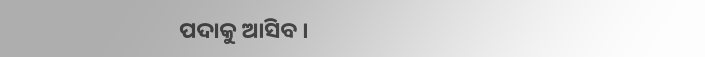ପଦାକୁ ଆସିବ ।